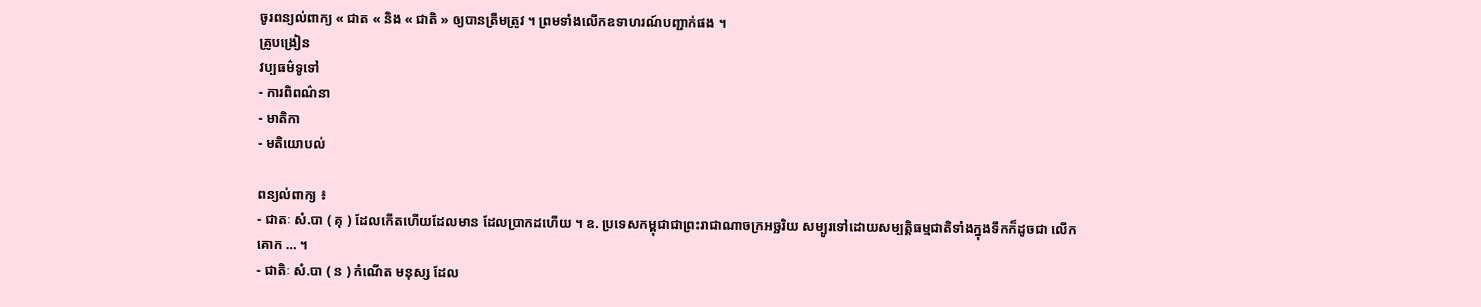ចូរពន្យល់ពាក្យ « ជាត « និង « ជាតិ » ឲ្យបានត្រឹមត្រូវ ។ ព្រមទាំងលើកឧទាហរណ៍បញ្ជាក់ផង ។
គ្រូបង្រៀន
វប្បធម៌ទូទៅ
- ការពិពណ៌នា
- មាតិកា
- មតិយោបល់

ពន្យល់ពាក្យ ៖
- ជាតៈ សំ.បា ( គុ ) ដែលកើតហើយដែលមាន ដែលប្រាកដហើយ ។ ឧ. ប្រទេសកម្ពុជាជាព្រះរាជាណាចក្រអច្ឆរិយ សម្បូរទៅដោយសម្បត្តិធម្មជាតិទាំងក្នុងទឹកក៏ដូចជា លើកគោក … ។
- ជាតិៈ សំ.បា ( ន ) កំណើត មនុស្ស ដែល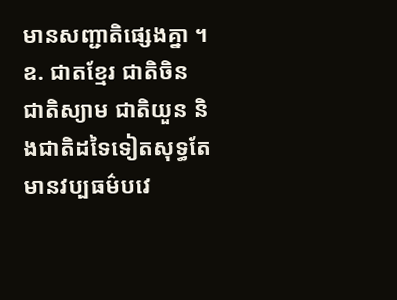មានសញ្ជាតិផ្សេងគ្នា ។ ឧ. ជាតខ្មែរ ជាតិចិន ជាតិស្យាម ជាតិយួន និងជាតិដទៃទៀតសុទ្ធតែមានវប្បធម៌បវេ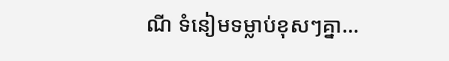ណី ទំនៀមទម្លាប់ខុសៗគ្នា…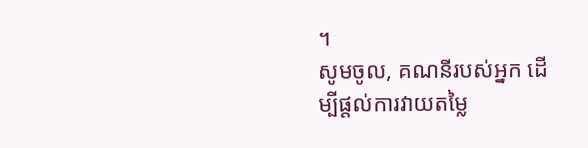។
សូមចូល, គណនីរបស់អ្នក ដើម្បីផ្តល់ការវាយតម្លៃ